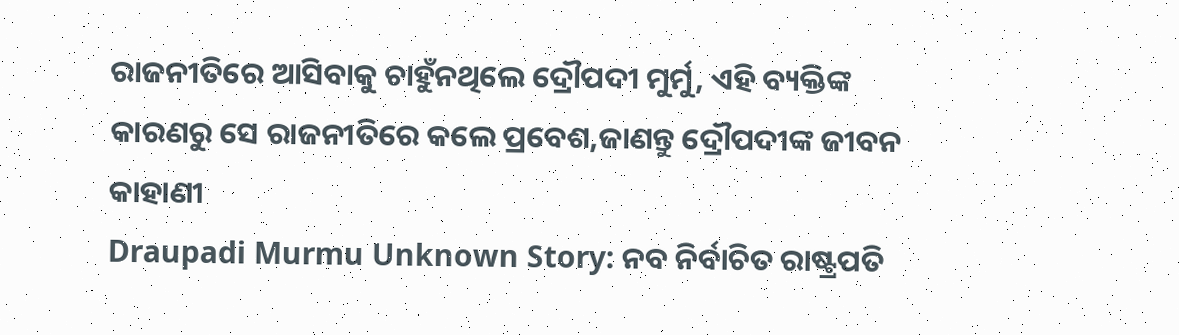ରାଜନୀତିରେ ଆସିବାକୁ ଚାହୁଁନଥିଲେ ଦ୍ରୌପଦୀ ମୁର୍ମୁ, ଏହି ବ୍ୟକ୍ତିଙ୍କ କାରଣରୁ ସେ ରାଜନୀତିରେ କଲେ ପ୍ରବେଶ,ଜାଣନ୍ତୁ ଦ୍ରୌପଦୀଙ୍କ ଜୀବନ କାହାଣୀ
Draupadi Murmu Unknown Story: ନବ ନିର୍ବାଚିତ ରାଷ୍ଟ୍ରପତି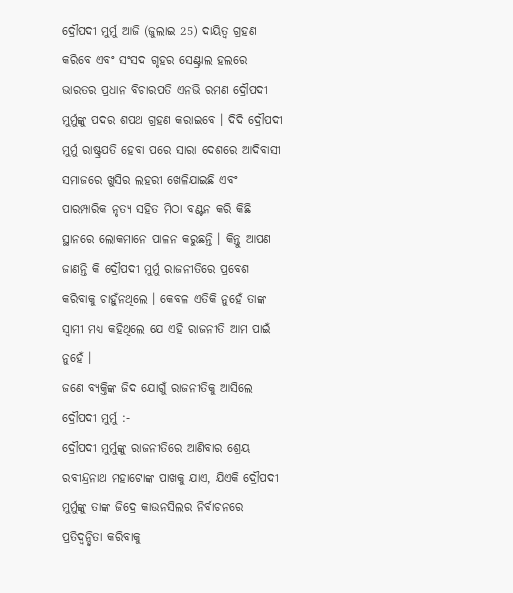ଦ୍ରୌପଦୀ ମୁର୍ମୁ ଆଜି (ଜୁଲାଇ 25) ଦାୟିତ୍ଵ ଗ୍ରହଣ କରିବେ ଏବଂ ସଂସଦ ଗୃହର ସେଣ୍ଟ୍ରାଲ ହଲରେ ଭାରତର ପ୍ରଧାନ ବିଚାରପତି ଏନଭି ରମଣ ଦ୍ରୌପଦୀ ମୁର୍ମୁଙ୍କୁ ପଦର ଶପଥ ଗ୍ରହଣ କରାଇବେ । ଦିଦି ଦ୍ରୌପଦୀ ମୁର୍ମୁ ରାଷ୍ଟ୍ରପତି ହେବା ପରେ ସାରା ଦେଶରେ ଆଦିବାସୀ ସମାଜରେ ଖୁସିର ଲହରୀ ଖେଳିଯାଇଛି ଏବଂ ପାରମ୍ପାରିକ ନୃତ୍ୟ ସହିତ ମିଠା ବଣ୍ଟନ କରି କିଛି ସ୍ଥାନରେ ଲୋକମାନେ ପାଳନ କରୁଛନ୍ତି । କିନ୍ତୁ ଆପଣ ଜାଣନ୍ତି କି ଦ୍ରୌପଦୀ ମୁର୍ମୁ ରାଜନୀତିରେ ପ୍ରବେଶ କରିବାକୁ ଚାହୁଁନଥିଲେ । କେବଳ ଏତିକି ନୁହେଁ ତାଙ୍କ ସ୍ୱାମୀ ମଧ୍ୟ କହିଥିଲେ ଯେ ଏହି ରାଜନୀତି ଆମ ପାଇଁ ନୁହେଁ ।
ଜଣେ ବ୍ୟକ୍ତିଙ୍କ ଜିଦ ଯୋଗୁଁ ରାଜନୀତିକୁ ଆସିଲେ ଦ୍ରୌପଦୀ ମୁର୍ମୁ :-
ଦ୍ରୌପଦୀ ମୁର୍ମୁଙ୍କୁ ରାଜନୀତିରେ ଆଣିବାର ଶ୍ରେୟ ରବୀନ୍ଦ୍ରନାଥ ମହାଟୋଙ୍କ ପାଖକୁ ଯାଏ, ଯିଏକି ଦ୍ରୌପଦୀ ମୁର୍ମୁଙ୍କୁ ତାଙ୍କ ଜିଦ୍ରେ କାଉନସିଲର ନିର୍ବାଚନରେ ପ୍ରତିଦ୍ୱନ୍ଦ୍ୱିତା କରିବାକୁ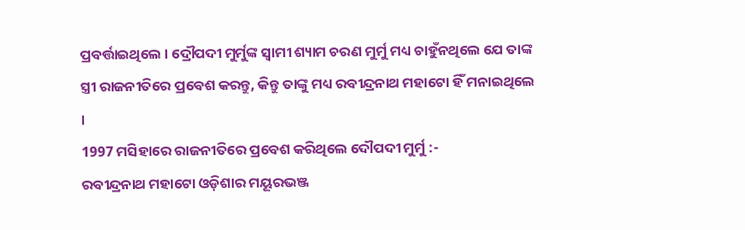ପ୍ରବର୍ତ୍ତାଇଥିଲେ । ଦ୍ରୌପଦୀ ମୁର୍ମୁଙ୍କ ସ୍ୱାମୀ ଶ୍ୟାମ ଚରଣ ମୁର୍ମୁ ମଧ୍ୟ ଚାହୁଁନଥିଲେ ଯେ ତାଙ୍କ ସ୍ତ୍ରୀ ରାଜନୀତିରେ ପ୍ରବେଶ କରନ୍ତୁ, କିନ୍ତୁ ତାଙ୍କୁ ମଧ୍ୟ ରବୀନ୍ଦ୍ରନାଥ ମହାଟୋ ହିଁ ମନାଇଥିଲେ ।
1997 ମସିହାରେ ରାଜନୀତିରେ ପ୍ରବେଶ କରିଥିଲେ ଦୌପଦୀ ମୁର୍ମୁ :-
ରବୀନ୍ଦ୍ରନାଥ ମହାଟୋ ଓଡ଼ିଶାର ମୟୂରଭଞ୍ଜ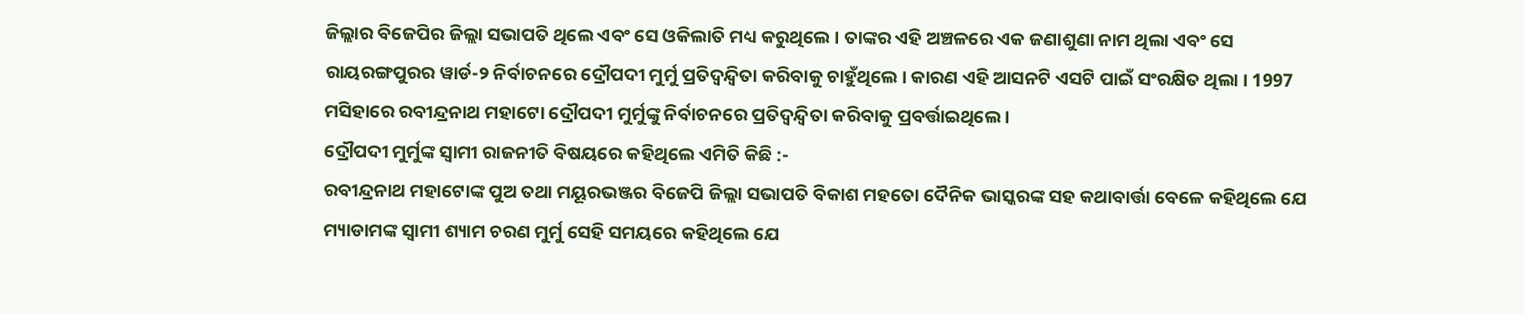ଜିଲ୍ଲାର ବିଜେପିର ଜିଲ୍ଲା ସଭାପତି ଥିଲେ ଏବଂ ସେ ଓକିଲାତି ମଧ୍ୟ କରୁଥିଲେ । ତାଙ୍କର ଏହି ଅଞ୍ଚଳରେ ଏକ ଜଣାଶୁଣା ନାମ ଥିଲା ଏବଂ ସେ ରାୟରଙ୍ଗପୁରର ୱାର୍ଡ-୨ ନିର୍ବାଚନରେ ଦ୍ରୌପଦୀ ମୁର୍ମୁ ପ୍ରତିଦ୍ୱନ୍ଦ୍ୱିତା କରିବାକୁ ଚାହୁଁଥିଲେ । କାରଣ ଏହି ଆସନଟି ଏସଟି ପାଇଁ ସଂରକ୍ଷିତ ଥିଲା । 1997 ମସିହାରେ ରବୀନ୍ଦ୍ରନାଥ ମହାଟୋ ଦ୍ରୌପଦୀ ମୁର୍ମୁଙ୍କୁ ନିର୍ବାଚନରେ ପ୍ରତିଦ୍ୱନ୍ଦ୍ୱିତା କରିବାକୁ ପ୍ରବର୍ତ୍ତାଇଥିଲେ ।
ଦ୍ରୌପଦୀ ମୁର୍ମୁଙ୍କ ସ୍ୱାମୀ ରାଜନୀତି ବିଷୟରେ କହିଥିଲେ ଏମିତି କିଛି :-
ରବୀନ୍ଦ୍ରନାଥ ମହାଟୋଙ୍କ ପୁଅ ତଥା ମୟୂରଭଞ୍ଜର ବିଜେପି ଜିଲ୍ଲା ସଭାପତି ବିକାଶ ମହତୋ ଦୈନିକ ଭାସ୍କରଙ୍କ ସହ କଥାବାର୍ତ୍ତା ବେଳେ କହିଥିଲେ ଯେ ମ୍ୟାଡାମଙ୍କ ସ୍ୱାମୀ ଶ୍ୟାମ ଚରଣ ମୁର୍ମୁ ସେହି ସମୟରେ କହିଥିଲେ ଯେ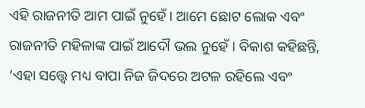ଏହି ରାଜନୀତି ଆମ ପାଇଁ ନୁହେଁ । ଆମେ ଛୋଟ ଲୋକ ଏବଂ ରାଜନୀତି ମହିଳାଙ୍କ ପାଇଁ ଆଦୌ ଭଲ ନୁହେଁ । ବିକାଶ କହିଛନ୍ତି, ‘ଏହା ସତ୍ତ୍ବେ ମଧ୍ୟ ବାପା ନିଜ ଜିଦରେ ଅଟଳ ରହିଲେ ଏବଂ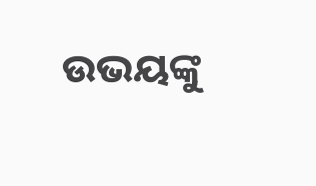ଉଭୟଙ୍କୁ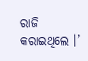ରାଜି କରାଇଥିଲେ ।’